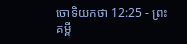ចោទិយកថា 12:25 - ព្រះគម្ពី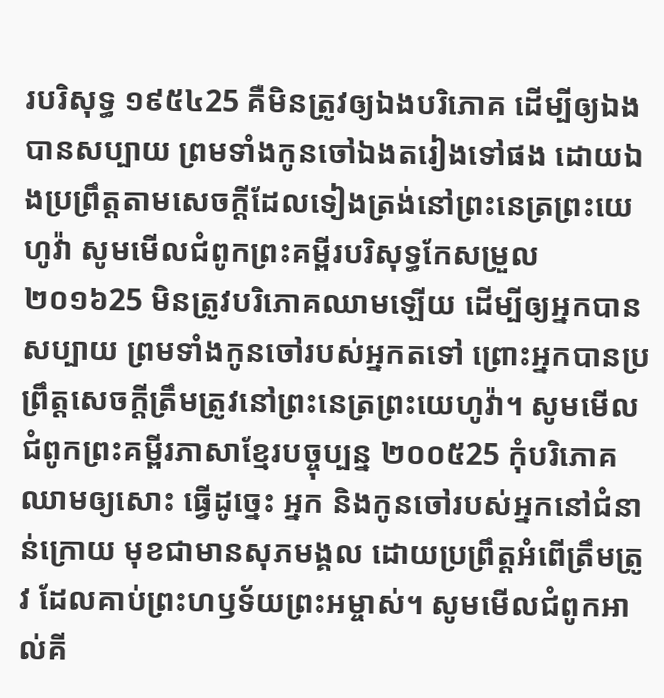របរិសុទ្ធ ១៩៥៤25 គឺមិនត្រូវឲ្យឯងបរិភោគ ដើម្បីឲ្យឯងបានសប្បាយ ព្រមទាំងកូនចៅឯងតរៀងទៅផង ដោយឯងប្រព្រឹត្តតាមសេចក្ដីដែលទៀងត្រង់នៅព្រះនេត្រព្រះយេហូវ៉ា សូមមើលជំពូកព្រះគម្ពីរបរិសុទ្ធកែសម្រួល ២០១៦25 មិនត្រូវបរិភោគឈាមឡើយ ដើម្បីឲ្យអ្នកបានសប្បាយ ព្រមទាំងកូនចៅរបស់អ្នកតទៅ ព្រោះអ្នកបានប្រព្រឹត្តសេចក្ដីត្រឹមត្រូវនៅព្រះនេត្រព្រះយេហូវ៉ា។ សូមមើលជំពូកព្រះគម្ពីរភាសាខ្មែរបច្ចុប្បន្ន ២០០៥25 កុំបរិភោគឈាមឲ្យសោះ ធ្វើដូច្នេះ អ្នក និងកូនចៅរបស់អ្នកនៅជំនាន់ក្រោយ មុខជាមានសុភមង្គល ដោយប្រព្រឹត្តអំពើត្រឹមត្រូវ ដែលគាប់ព្រះហឫទ័យព្រះអម្ចាស់។ សូមមើលជំពូកអាល់គី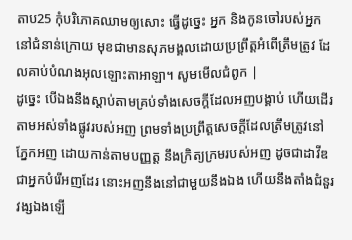តាប25 កុំបរិភោគឈាមឲ្យសោះ ធ្វើដូច្នេះ អ្នក និងកូនចៅរបស់អ្នកនៅជំនាន់ក្រោយ មុខជាមានសុភមង្គលដោយប្រព្រឹត្តអំពើត្រឹមត្រូវ ដែលគាប់បំណងអុលឡោះតាអាឡា។ សូមមើលជំពូក |
ដូច្នេះ បើឯងនឹងស្តាប់តាមគ្រប់ទាំងសេចក្ដីដែលអញបង្គាប់ ហើយដើរតាមអស់ទាំងផ្លូវរបស់អញ ព្រមទាំងប្រព្រឹត្តសេចក្ដីដែលត្រឹមត្រូវនៅភ្នែកអញ ដោយកាន់តាមបញ្ញត្ត នឹងក្រិត្យក្រមរបស់អញ ដូចជាដាវីឌ ជាអ្នកបំរើអញដែរ នោះអញនឹងនៅជាមួយនឹងឯង ហើយនឹងតាំងជំនួរវង្សឯងឡើ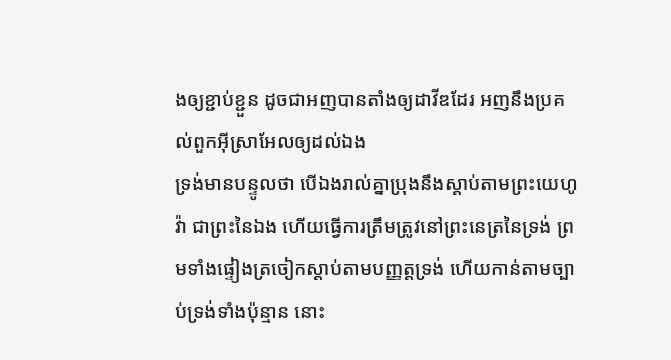ងឲ្យខ្ជាប់ខ្ជួន ដូចជាអញបានតាំងឲ្យដាវីឌដែរ អញនឹងប្រគល់ពួកអ៊ីស្រាអែលឲ្យដល់ឯង
ទ្រង់មានបន្ទូលថា បើឯងរាល់គ្នាប្រុងនឹងស្តាប់តាមព្រះយេហូវ៉ា ជាព្រះនៃឯង ហើយធ្វើការត្រឹមត្រូវនៅព្រះនេត្រនៃទ្រង់ ព្រមទាំងផ្ទៀងត្រចៀកស្តាប់តាមបញ្ញត្តទ្រង់ ហើយកាន់តាមច្បាប់ទ្រង់ទាំងប៉ុន្មាន នោះ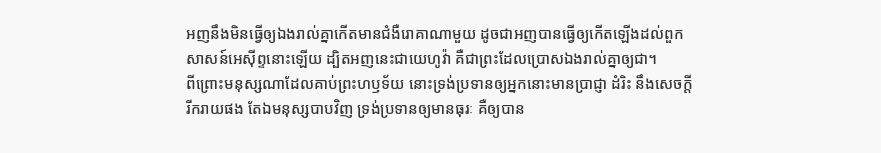អញនឹងមិនធ្វើឲ្យឯងរាល់គ្នាកើតមានជំងឺរោគាណាមួយ ដូចជាអញបានធ្វើឲ្យកើតឡើងដល់ពួកសាសន៍អេស៊ីព្ទនោះឡើយ ដ្បិតអញនេះជាយេហូវ៉ា គឺជាព្រះដែលប្រោសឯងរាល់គ្នាឲ្យជា។
ពីព្រោះមនុស្សណាដែលគាប់ព្រះហឫទ័យ នោះទ្រង់ប្រទានឲ្យអ្នកនោះមានប្រាជ្ញា ដំរិះ នឹងសេចក្ដីរីករាយផង តែឯមនុស្សបាបវិញ ទ្រង់ប្រទានឲ្យមានធុរៈ គឺឲ្យបាន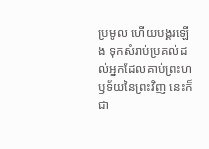ប្រមូល ហើយបង្គរឡើង ទុកសំរាប់ប្រគល់ដល់អ្នកដែលគាប់ព្រះហឫទ័យនៃព្រះវិញ នេះក៏ជា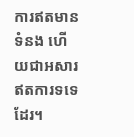ការឥតមានទំនង ហើយជាអសារឥតការទទេដែរ។